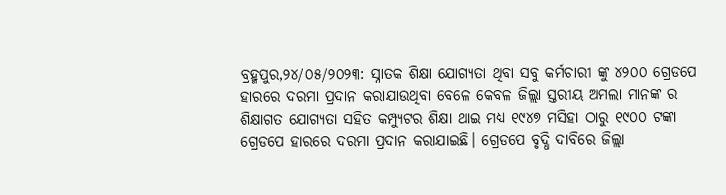ବ୍ରହ୍ମପୁର,୨୪/୦୫/୨୦୨୩: ସ୍ନାତକ ଶିକ୍ଷା ଯୋଗ୍ୟତା ଥିବା ସବୁ କର୍ମଚାରୀ ଙ୍କୁ ୪୨୦୦ ଗ୍ରେଡପେ ହାରରେ ଦରମା ପ୍ରଦାନ କରାଯାଉଥିବା ବେଳେ କେବଳ ଜିଲ୍ଲା ସ୍ତରୀୟ ଅମଲା ମାନଙ୍କ ର ଶିକ୍ଷାଗତ ଯୋଗ୍ୟତା ସହିତ କମ୍ପ୍ୟୁଟର ଶିକ୍ଷା ଥାଇ ମଧ୍ୟ ୧୯୪୭ ମସିହା ଠାରୁ ୧୯୦୦ ଟଙ୍କା ଗ୍ରେଡପେ ହାରରେ ଦରମା ପ୍ରଦାନ କରାଯାଇଛି। ଗ୍ରେଡପେ ବୃଦ୍ଧି ଦାବିରେ ଜିଲ୍ଲା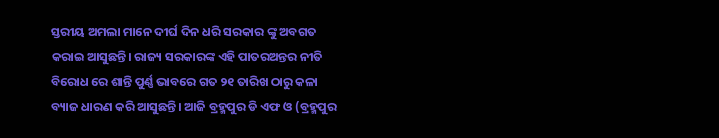ସ୍ତରୀୟ ଅମଲା ମାନେ ଦୀର୍ଘ ଦିନ ଧରି ସରକାର ଙ୍କୁ ଅବଗତ କରାଇ ଆସୁଛନ୍ତି। ରାଜ୍ୟ ସରକାରଙ୍କ ଏହି ପାତରଅନ୍ତର ନୀତି ବିରୋଧ ରେ ଶାନ୍ତି ପୁର୍ଣ୍ଣ ଭାବରେ ଗତ ୨୧ ତାରିଖ ଠାରୁ କଳା ବ୍ୟାଜ ଧାରଣ କରି ଆସୁଛନ୍ତି। ଆଜି ବ୍ରହ୍ମପୁର ଡି ଏଫ ଓ (ବ୍ରହ୍ମପୁର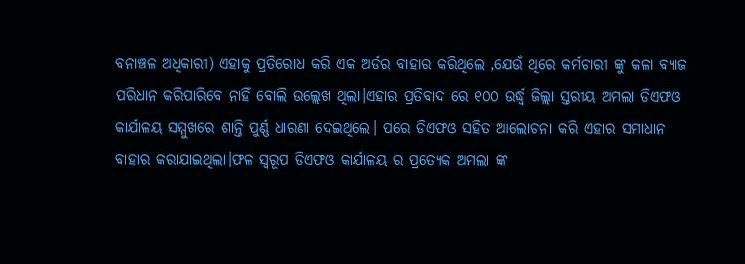ବନାଞ୍ଚଳ ଅଧିକାରୀ) ଏହାକୁ ପ୍ରତିରୋଧ କରି ଏକ ଅର୍ଡର ବାହାର କରିଥିଲେ ,ଯେଉଁ ଥିରେ କର୍ମଚାରୀ ଙ୍କୁ କଳା ବ୍ୟାଜ ପରିଧାନ କରିପାରିବେ ନାହିଁ ବୋଲି ଉଲ୍ଲେଖ ଥିଲା।ଏହାର ପ୍ରତିବାଦ ରେ ୧୦୦ ଉର୍ଦ୍ଧ୍ବ ଜିଲ୍ଲା ସ୍ତରୀୟ ଅମଲା ଡିଏଫଓ କାର୍ଯାଳୟ ସମ୍ମୁଖରେ ଶାନ୍ତି ପୁର୍ଣ୍ଣ ଧାରଣା ଦେଇଥିଲେ। ପରେ ଡିଏଫଓ ସହିତ ଆଲୋଚନା କରି ଏହାର ସମାଧାନ ବାହାର କରାଯାଇଥିଲା।ଫଳ ସ୍ବରୂପ ଡିଏଫଓ କାର୍ଯାଳୟ ର ପ୍ରତ୍ୟେକ ଅମଲା ଙ୍କ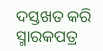ଦସ୍ତଖତ କରି ସ୍ମାରକପତ୍ର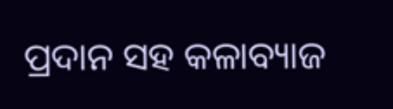ପ୍ରଦାନ ସହ କଳାବ୍ୟାଜ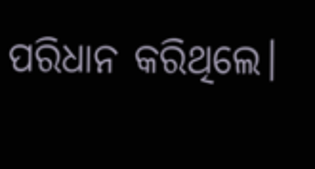ପରିଧାନ କରିଥିଲେ।